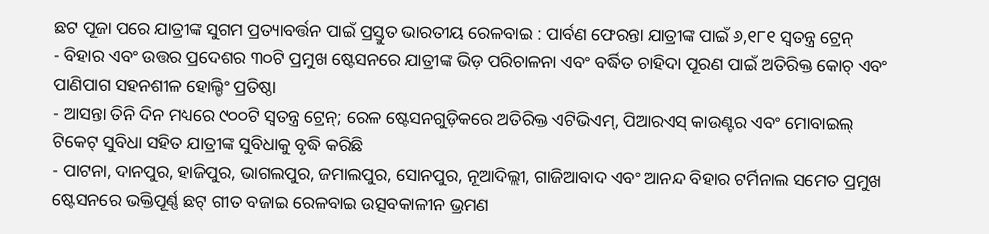ଛଟ ପୂଜା ପରେ ଯାତ୍ରୀଙ୍କ ସୁଗମ ପ୍ରତ୍ୟାବର୍ତ୍ତନ ପାଇଁ ପ୍ରସ୍ତୁତ ଭାରତୀୟ ରେଳବାଇ : ପାର୍ବଣ ଫେରନ୍ତା ଯାତ୍ରୀଙ୍କ ପାଇଁ ୬,୧୮୧ ସ୍ୱତନ୍ତ୍ର ଟ୍ରେନ୍
- ବିହାର ଏବଂ ଉତ୍ତର ପ୍ରଦେଶର ୩୦ଟି ପ୍ରମୁଖ ଷ୍ଟେସନରେ ଯାତ୍ରୀଙ୍କ ଭିଡ଼ ପରିଚାଳନା ଏବଂ ବର୍ଦ୍ଧିତ ଚାହିଦା ପୂରଣ ପାଇଁ ଅତିରିକ୍ତ କୋଚ୍ ଏବଂ ପାଣିପାଗ ସହନଶୀଳ ହୋଲ୍ଡିଂ ପ୍ରତିଷ୍ଠା
- ଆସନ୍ତା ତିନି ଦିନ ମଧ୍ୟରେ ୯୦୦ଟି ସ୍ୱତନ୍ତ୍ର ଟ୍ରେନ୍; ରେଳ ଷ୍ଟେସନଗୁଡ଼ିକରେ ଅତିରିକ୍ତ ଏଟିଭିଏମ୍, ପିଆରଏସ୍ କାଉଣ୍ଟର ଏବଂ ମୋବାଇଲ୍ ଟିକେଟ୍ ସୁବିଧା ସହିତ ଯାତ୍ରୀଙ୍କ ସୁବିଧାକୁ ବୃଦ୍ଧି କରିଛି
- ପାଟନା, ଦାନପୁର, ହାଜିପୁର, ଭାଗଲପୁର, ଜମାଲପୁର, ସୋନପୁର, ନୂଆଦିଲ୍ଲୀ, ଗାଜିଆବାଦ ଏବଂ ଆନନ୍ଦ ବିହାର ଟର୍ମିନାଲ ସମେତ ପ୍ରମୁଖ ଷ୍ଟେସନରେ ଭକ୍ତିପୂର୍ଣ୍ଣ ଛଟ୍ ଗୀତ ବଜାଇ ରେଳବାଇ ଉତ୍ସବକାଳୀନ ଭ୍ରମଣ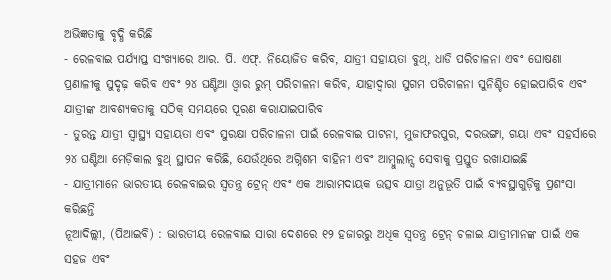ଅଭିଜ୍ଞତାକୁ ବୃଦ୍ଧି କରିଛି
- ରେଳବାଇ ପର୍ଯ୍ୟାପ୍ତ ସଂଖ୍ୟାରେ ଆର. ପି. ଏଫ୍. ନିୟୋଜିତ କରିବ, ଯାତ୍ରୀ ସହାୟତା ବୁଥ୍, ଧାଡି ପରିଚାଳନା ଏବଂ ଘୋଷଣା ପ୍ରଣାଳୀକୁ ସୁଦୃଢ଼ କରିବ ଏବଂ ୨୪ ଘଣ୍ଟିଆ ଓ୍ବାର ରୁମ୍ ପରିଚାଳନା କରିବ, ଯାହାଦ୍ୱାରା ସୁଗମ ପରିଚାଳନା ସୁନିଶ୍ଚିତ ହୋଇପାରିବ ଏବଂ ଯାତ୍ରୀଙ୍କ ଆବଶ୍ୟକତାକୁ ସଠିକ୍ ସମୟରେ ପୂରଣ କରାଯାଇପାରିବ
- ତୁରନ୍ତ ଯାତ୍ରୀ ସ୍ୱାସ୍ଥ୍ୟ ସହାୟତା ଏବଂ ସୁରକ୍ଷା ପରିଚାଳନା ପାଇଁ ରେଳବାଇ ପାଟନା, ମୁଜାଫରପୁର, ଦରଭଙ୍ଗା, ଗୟା ଏବଂ ସହର୍ସାରେ ୨୪ ଘଣ୍ଟିଆ ମେଡ଼ିକାଲ ବୁଥ୍ ସ୍ଥାପନ କରିଛି, ଯେଉଁଥିରେ ଅଗ୍ନିଶମ ବାହିନୀ ଏବଂ ଆମ୍ବୁଲାନ୍ସ ସେବାକୁ ପ୍ରସ୍ତୁତ ରଖାଯାଇଛି
- ଯାତ୍ରୀମାନେ ଭାରତୀୟ ରେଳବାଇର ସ୍ୱତନ୍ତ୍ର ଟ୍ରେନ୍ ଏବଂ ଏକ ଆରାମଦାୟକ ଉତ୍ସବ ଯାତ୍ରା ଅନୁଭୂତି ପାଇଁ ବ୍ୟବସ୍ଥାଗୁଡ଼ିକୁ ପ୍ରଶଂସା କରିଛନ୍ତି
ନୂଆଦିଲ୍ଲୀ, (ପିଆଇବି) : ଭାରତୀୟ ରେଳବାଇ ସାରା ଦେଶରେ ୧୨ ହଜାରରୁ ଅଧିକ ସ୍ୱତନ୍ତ୍ର ଟ୍ରେନ୍ ଚଳାଇ ଯାତ୍ରୀମାନଙ୍କ ପାଇଁ ଏକ ସହଜ ଏବଂ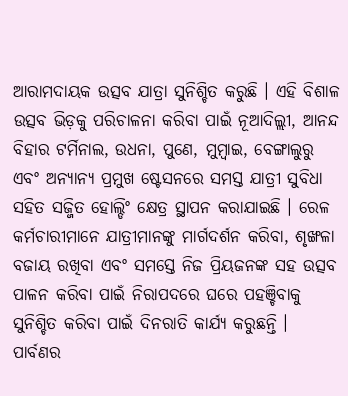ଆରାମଦାୟକ ଉତ୍ସବ ଯାତ୍ରା ସୁନିଶ୍ଚିତ କରୁଛି । ଏହି ବିଶାଳ ଉତ୍ସବ ଭିଡ଼କୁ ପରିଚାଳନା କରିବା ପାଇଁ ନୂଆଦିଲ୍ଲୀ, ଆନନ୍ଦ ବିହାର ଟର୍ମିନାଲ, ଉଧନା, ପୁଣେ, ମୁମ୍ବାଇ, ବେଙ୍ଗାଲୁରୁ ଏବଂ ଅନ୍ୟାନ୍ୟ ପ୍ରମୁଖ ଷ୍ଟେସନରେ ସମସ୍ତ ଯାତ୍ରୀ ସୁବିଧା ସହିତ ସଜ୍ଜିତ ହୋଲ୍ଡିଂ କ୍ଷେତ୍ର ସ୍ଥାପନ କରାଯାଇଛି । ରେଳ କର୍ମଚାରୀମାନେ ଯାତ୍ରୀମାନଙ୍କୁ ମାର୍ଗଦର୍ଶନ କରିବା, ଶୃଙ୍ଖଳା ବଜାୟ ରଖିବା ଏବଂ ସମସ୍ତେ ନିଜ ପ୍ରିୟଜନଙ୍କ ସହ ଉତ୍ସବ ପାଳନ କରିବା ପାଇଁ ନିରାପଦରେ ଘରେ ପହଞ୍ଚିବାକୁ ସୁନିଶ୍ଚିତ କରିବା ପାଇଁ ଦିନରାତି କାର୍ଯ୍ୟ କରୁଛନ୍ତି । ପାର୍ବଣର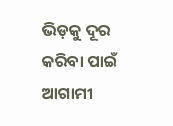ଭିଡ଼କୁ ଦୂର କରିବା ପାଇଁ ଆଗାମୀ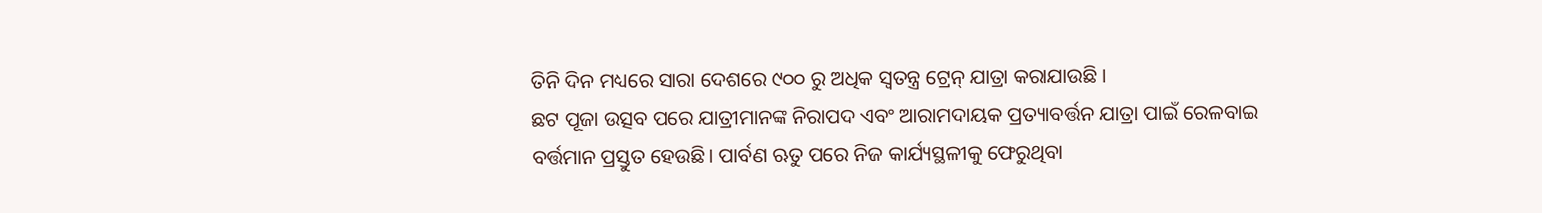ତିନି ଦିନ ମଧ୍ୟରେ ସାରା ଦେଶରେ ୯୦୦ ରୁ ଅଧିକ ସ୍ୱତନ୍ତ୍ର ଟ୍ରେନ୍ ଯାତ୍ରା କରାଯାଉଛି ।
ଛଟ ପୂଜା ଉତ୍ସବ ପରେ ଯାତ୍ରୀମାନଙ୍କ ନିରାପଦ ଏବଂ ଆରାମଦାୟକ ପ୍ରତ୍ୟାବର୍ତ୍ତନ ଯାତ୍ରା ପାଇଁ ରେଳବାଇ ବର୍ତ୍ତମାନ ପ୍ରସ୍ତୁତ ହେଉଛି। ପାର୍ବଣ ଋତୁ ପରେ ନିଜ କାର୍ଯ୍ୟସ୍ଥଳୀକୁ ଫେରୁଥିବା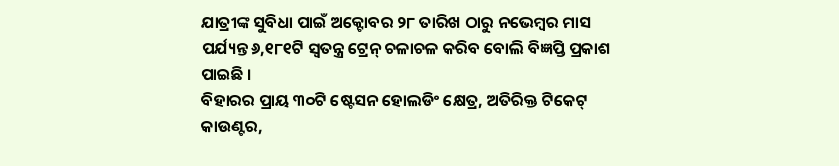ଯାତ୍ରୀଙ୍କ ସୁବିଧା ପାଇଁ ଅକ୍ଟୋବର ୨୮ ତାରିଖ ଠାରୁ ନଭେମ୍ବର ମାସ ପର୍ଯ୍ୟନ୍ତ ୬,୧୮୧ଟି ସ୍ୱତନ୍ତ୍ର ଟ୍ରେନ୍ ଚଳାଚଳ କରିବ ବୋଲି ବିଜ୍ଞପ୍ତି ପ୍ରକାଶ ପାଇଛି ।
ବିହାରର ପ୍ରାୟ ୩୦ଟି ଷ୍ଟେସନ ହୋଲଡିଂ କ୍ଷେତ୍ର, ଅତିରିକ୍ତ ଟିକେଟ୍ କାଉଣ୍ଟର,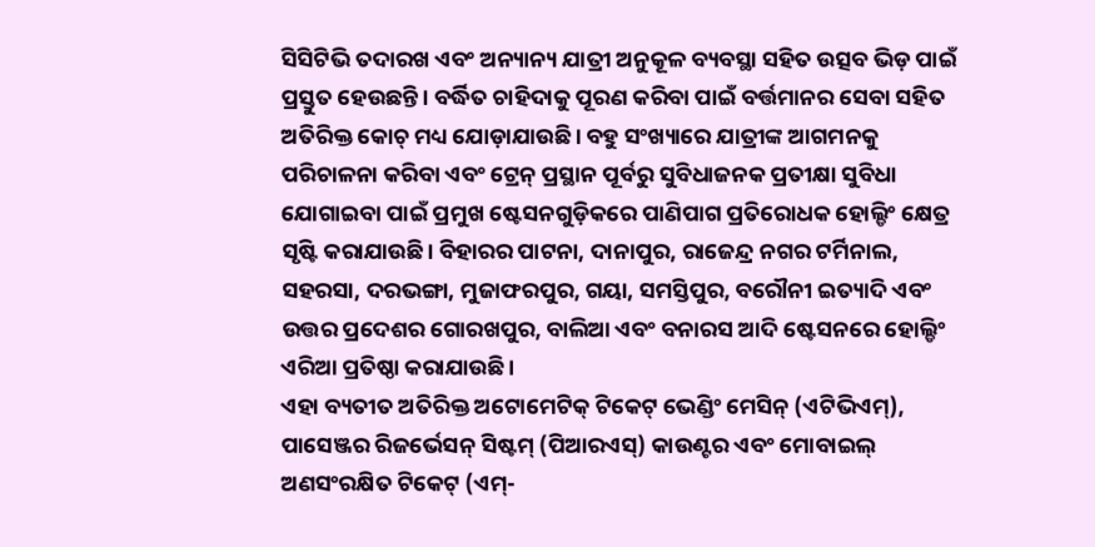ସିସିଟିଭି ତଦାରଖ ଏବଂ ଅନ୍ୟାନ୍ୟ ଯାତ୍ରୀ ଅନୁକୂଳ ବ୍ୟବସ୍ଥା ସହିତ ଉତ୍ସବ ଭିଡ଼ ପାଇଁ ପ୍ରସ୍ତୁତ ହେଉଛନ୍ତି। ବର୍ଦ୍ଧିତ ଚାହିଦାକୁ ପୂରଣ କରିବା ପାଇଁ ବର୍ତ୍ତମାନର ସେବା ସହିତ ଅତିରିକ୍ତ କୋଚ୍ ମଧ୍ୟ ଯୋଡ଼ାଯାଉଛି। ବହୁ ସଂଖ୍ୟାରେ ଯାତ୍ରୀଙ୍କ ଆଗମନକୁ ପରିଚାଳନା କରିବା ଏବଂ ଟ୍ରେନ୍ ପ୍ରସ୍ଥାନ ପୂର୍ବରୁ ସୁବିଧାଜନକ ପ୍ରତୀକ୍ଷା ସୁବିଧା ଯୋଗାଇବା ପାଇଁ ପ୍ରମୁଖ ଷ୍ଟେସନଗୁଡ଼ିକରେ ପାଣିପାଗ ପ୍ରତିରୋଧକ ହୋଲ୍ଡିଂ କ୍ଷେତ୍ର ସୃଷ୍ଟି କରାଯାଉଛି। ବିହାରର ପାଟନା, ଦାନାପୁର, ରାଜେନ୍ଦ୍ର ନଗର ଟର୍ମିନାଲ, ସହରସା, ଦରଭଙ୍ଗା, ମୁଜାଫରପୁର, ଗୟା, ସମସ୍ତିପୁର, ବରୌନୀ ଇତ୍ୟାଦି ଏବଂ ଉତ୍ତର ପ୍ରଦେଶର ଗୋରଖପୁର, ବାଲିଆ ଏବଂ ବନାରସ ଆଦି ଷ୍ଟେସନରେ ହୋଲ୍ଡିଂ ଏରିଆ ପ୍ରତିଷ୍ଠା କରାଯାଉଛି।
ଏହା ବ୍ୟତୀତ ଅତିରିକ୍ତ ଅଟୋମେଟିକ୍ ଟିକେଟ୍ ଭେଣ୍ଡିଂ ମେସିନ୍ (ଏଟିଭିଏମ୍), ପାସେଞ୍ଜର ରିଜର୍ଭେସନ୍ ସିଷ୍ଟମ୍ (ପିଆରଏସ୍) କାଉଣ୍ଟର ଏବଂ ମୋବାଇଲ୍ ଅଣସଂରକ୍ଷିତ ଟିକେଟ୍ (ଏମ୍-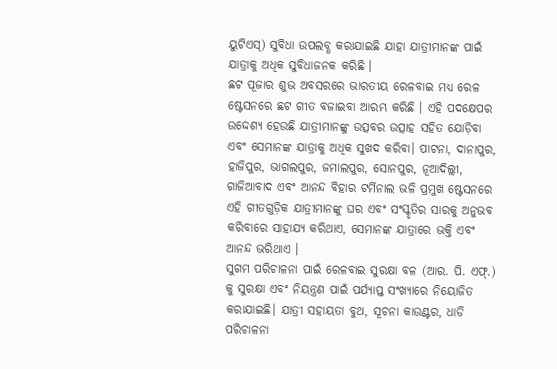ୟୁଟିଏସ୍) ସୁବିଧା ଉପଲବ୍ଧ କରାଯାଇଛି ଯାହା ଯାତ୍ରୀମାନଙ୍କ ପାଇଁ ଯାତ୍ରାକୁ ଅଧିକ ସୁବିଧାଜନକ କରିଛି ।
ଛଟ ପୂଜାର ଶୁଭ ଅବସରରେ ଭାରତୀୟ ରେଳବାଇ ମଧ୍ୟ ରେଳ ଷ୍ଟେସନରେ ଛଟ ଗୀତ ବଜାଇବା ଆରମ୍ଭ କରିଛି । ଏହି ପଦକ୍ଷେପର ଉଦ୍ଦେଶ୍ୟ ହେଉଛି ଯାତ୍ରୀମାନଙ୍କୁ ଉତ୍ସବର ଉତ୍ସାହ ସହିତ ଯୋଡ଼ିବା ଏବଂ ସେମାନଙ୍କ ଯାତ୍ରାକୁ ଅଧିକ ସୁଖଦ କରିବା। ପାଟନା, ଦାନାପୁର, ହାଜିପୁର, ଭାଗଲପୁର, ଜମାଲପୁର, ସୋନପୁର, ନୂଆଦିଲ୍ଲୀ, ଗାଜିଆବାଦ ଏବଂ ଆନନ୍ଦ ବିହାର ଟର୍ମିନାଲ ଭଳି ପ୍ରମୁଖ ଷ୍ଟେସନରେ ଏହି ଗୀତଗୁଡ଼ିକ ଯାତ୍ରୀମାନଙ୍କୁ ଘର ଏବଂ ସଂସ୍କୃତିର ସାରକୁ ଅନୁଭବ କରିବାରେ ସାହାଯ୍ୟ କରିଥାଏ, ସେମାନଙ୍କ ଯାତ୍ରାରେ ଭକ୍ତି ଏବଂ ଆନନ୍ଦ ଭରିଥାଏ ।
ସୁଗମ ପରିଚାଳନା ପାଇଁ ରେଳବାଇ ସୁରକ୍ଷା ବଳ (ଆର. ପି. ଏଫ୍.) କୁ ସୁରକ୍ଷା ଏବଂ ନିୟନ୍ତ୍ରଣ ପାଇଁ ପର୍ଯ୍ୟାପ୍ତ ସଂଖ୍ୟାରେ ନିୟୋଜିତ କରାଯାଇଛି। ଯାତ୍ରୀ ସହାୟତା ବୁଥ, ସୂଚନା କାଉଣ୍ଟର, ଧାଡି ପରିଚାଳନା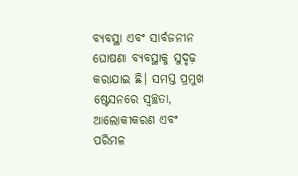ବ୍ୟବସ୍ଥା ଏବଂ ସାର୍ବଜନୀନ ଘୋଷଣା ବ୍ୟବସ୍ଥାକୁ ସୁଦୃଢ଼ କରାଯାଇ ଛି। ସମସ୍ତ ପ୍ରମୁଖ ଷ୍ଟେସନରେ ସ୍ୱଚ୍ଛତା, ଆଲୋକୀକରଣ ଏବଂ ପରିମଳ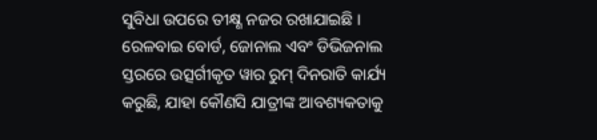ସୁବିଧା ଉପରେ ତୀକ୍ଷ୍ଣ ନଜର ରଖାଯାଇଛି । ରେଳବାଇ ବୋର୍ଡ, ଜୋନାଲ ଏବଂ ଡିଭିଜନାଲ ସ୍ତରରେ ଉତ୍ସର୍ଗୀକୃତ ୱାର ରୁମ୍ ଦିନରାତି କାର୍ଯ୍ୟ କରୁଛି, ଯାହା କୌଣସି ଯାତ୍ରୀଙ୍କ ଆବଶ୍ୟକତାକୁ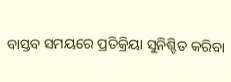ବାସ୍ତବ ସମୟରେ ପ୍ରତିକ୍ରିୟା ସୁନିଶ୍ଚିତ କରିବା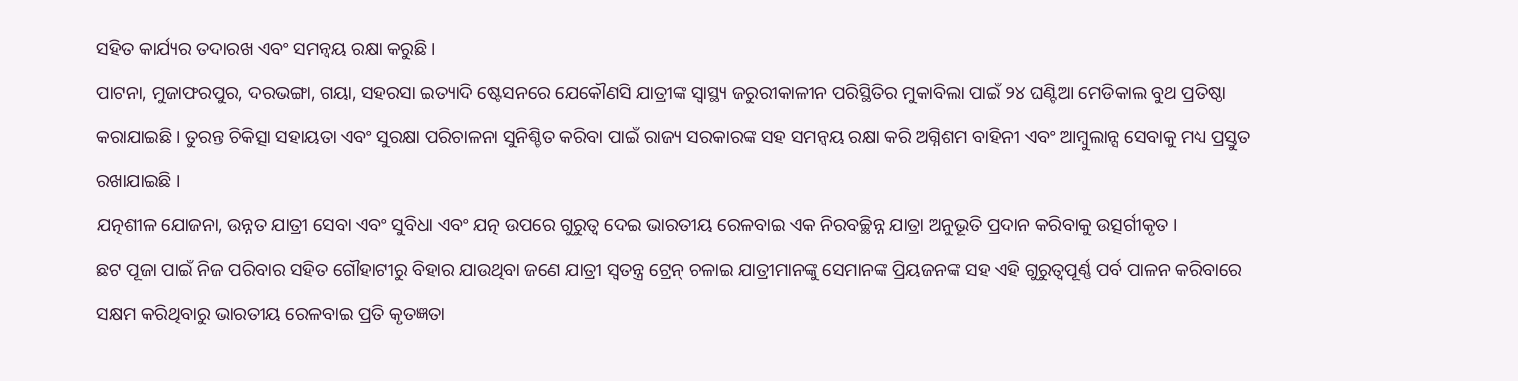ସହିତ କାର୍ଯ୍ୟର ତଦାରଖ ଏବଂ ସମନ୍ୱୟ ରକ୍ଷା କରୁଛି ।
ପାଟନା, ମୁଜାଫରପୁର, ଦରଭଙ୍ଗା, ଗୟା, ସହରସା ଇତ୍ୟାଦି ଷ୍ଟେସନରେ ଯେକୌଣସି ଯାତ୍ରୀଙ୍କ ସ୍ୱାସ୍ଥ୍ୟ ଜରୁରୀକାଳୀନ ପରିସ୍ଥିତିର ମୁକାବିଲା ପାଇଁ ୨୪ ଘଣ୍ଟିଆ ମେଡିକାଲ ବୁଥ ପ୍ରତିଷ୍ଠା କରାଯାଇଛି । ତୁରନ୍ତ ଚିକିତ୍ସା ସହାୟତା ଏବଂ ସୁରକ୍ଷା ପରିଚାଳନା ସୁନିଶ୍ଚିତ କରିବା ପାଇଁ ରାଜ୍ୟ ସରକାରଙ୍କ ସହ ସମନ୍ୱୟ ରକ୍ଷା କରି ଅଗ୍ନିଶମ ବାହିନୀ ଏବଂ ଆମ୍ବୁଲାନ୍ସ ସେବାକୁ ମଧ୍ୟ ପ୍ରସ୍ତୁତ ରଖାଯାଇଛି ।
ଯତ୍ନଶୀଳ ଯୋଜନା, ଉନ୍ନତ ଯାତ୍ରୀ ସେବା ଏବଂ ସୁବିଧା ଏବଂ ଯତ୍ନ ଉପରେ ଗୁରୁତ୍ୱ ଦେଇ ଭାରତୀୟ ରେଳବାଇ ଏକ ନିରବଚ୍ଛିନ୍ନ ଯାତ୍ରା ଅନୁଭୂତି ପ୍ରଦାନ କରିବାକୁ ଉତ୍ସର୍ଗୀକୃତ ।
ଛଟ ପୂଜା ପାଇଁ ନିଜ ପରିବାର ସହିତ ଗୌହାଟୀରୁ ବିହାର ଯାଉଥିବା ଜଣେ ଯାତ୍ରୀ ସ୍ୱତନ୍ତ୍ର ଟ୍ରେନ୍ ଚଳାଇ ଯାତ୍ରୀମାନଙ୍କୁ ସେମାନଙ୍କ ପ୍ରିୟଜନଙ୍କ ସହ ଏହି ଗୁରୁତ୍ୱପୂର୍ଣ୍ଣ ପର୍ବ ପାଳନ କରିବାରେ ସକ୍ଷମ କରିଥିବାରୁ ଭାରତୀୟ ରେଳବାଇ ପ୍ରତି କୃତଜ୍ଞତା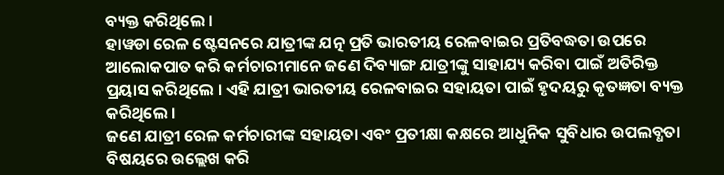ବ୍ୟକ୍ତ କରିଥିଲେ ।
ହାୱଡା ରେଳ ଷ୍ଟେସନରେ ଯାତ୍ରୀଙ୍କ ଯତ୍ନ ପ୍ରତି ଭାରତୀୟ ରେଳବାଇର ପ୍ରତିବଦ୍ଧତା ଉପରେ ଆଲୋକପାତ କରି କର୍ମଚାରୀମାନେ ଜଣେ ଦିବ୍ୟାଙ୍ଗ ଯାତ୍ରୀଙ୍କୁ ସାହାଯ୍ୟ କରିବା ପାଇଁ ଅତିରିକ୍ତ ପ୍ରୟାସ କରିଥିଲେ । ଏହି ଯାତ୍ରୀ ଭାରତୀୟ ରେଳବାଇର ସହାୟତା ପାଇଁ ହୃଦୟରୁ କୃତଜ୍ଞତା ବ୍ୟକ୍ତ କରିଥିଲେ ।
ଜଣେ ଯାତ୍ରୀ ରେଳ କର୍ମଚାରୀଙ୍କ ସହାୟତା ଏବଂ ପ୍ରତୀକ୍ଷା କକ୍ଷରେ ଆଧୁନିକ ସୁବିଧାର ଉପଲବ୍ଧତା ବିଷୟରେ ଉଲ୍ଲେଖ କରି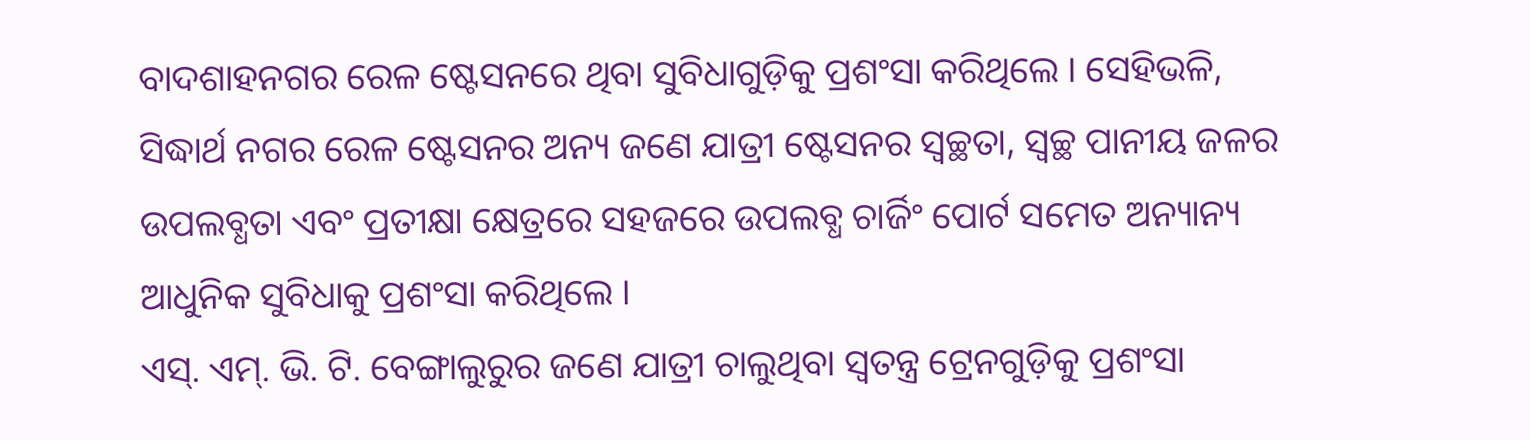ବାଦଶାହନଗର ରେଳ ଷ୍ଟେସନରେ ଥିବା ସୁବିଧାଗୁଡ଼ିକୁ ପ୍ରଶଂସା କରିଥିଲେ । ସେହିଭଳି, ସିଦ୍ଧାର୍ଥ ନଗର ରେଳ ଷ୍ଟେସନର ଅନ୍ୟ ଜଣେ ଯାତ୍ରୀ ଷ୍ଟେସନର ସ୍ୱଚ୍ଛତା, ସ୍ୱଚ୍ଛ ପାନୀୟ ଜଳର ଉପଲବ୍ଧତା ଏବଂ ପ୍ରତୀକ୍ଷା କ୍ଷେତ୍ରରେ ସହଜରେ ଉପଲବ୍ଧ ଚାର୍ଜିଂ ପୋର୍ଟ ସମେତ ଅନ୍ୟାନ୍ୟ ଆଧୁନିକ ସୁବିଧାକୁ ପ୍ରଶଂସା କରିଥିଲେ ।
ଏସ୍. ଏମ୍. ଭି. ଟି. ବେଙ୍ଗାଲୁରୁର ଜଣେ ଯାତ୍ରୀ ଚାଲୁଥିବା ସ୍ୱତନ୍ତ୍ର ଟ୍ରେନଗୁଡ଼ିକୁ ପ୍ରଶଂସା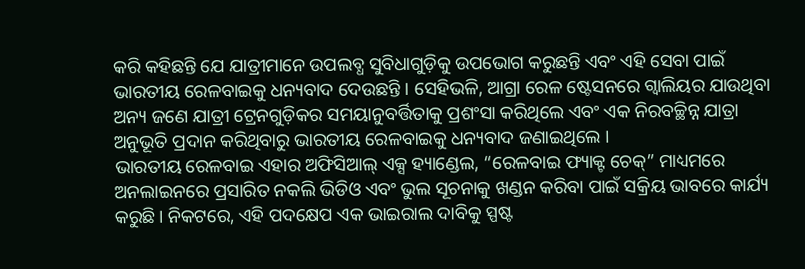କରି କହିଛନ୍ତି ଯେ ଯାତ୍ରୀମାନେ ଉପଲବ୍ଧ ସୁବିଧାଗୁଡ଼ିକୁ ଉପଭୋଗ କରୁଛନ୍ତି ଏବଂ ଏହି ସେବା ପାଇଁ ଭାରତୀୟ ରେଳବାଇକୁ ଧନ୍ୟବାଦ ଦେଉଛନ୍ତି । ସେହିଭଳି, ଆଗ୍ରା ରେଳ ଷ୍ଟେସନରେ ଗ୍ୱାଲିୟର ଯାଉଥିବା ଅନ୍ୟ ଜଣେ ଯାତ୍ରୀ ଟ୍ରେନଗୁଡ଼ିକର ସମୟାନୁବର୍ତ୍ତିତାକୁ ପ୍ରଶଂସା କରିଥିଲେ ଏବଂ ଏକ ନିରବଚ୍ଛିନ୍ନ ଯାତ୍ରା ଅନୁଭୂତି ପ୍ରଦାନ କରିଥିବାରୁ ଭାରତୀୟ ରେଳବାଇକୁ ଧନ୍ୟବାଦ ଜଣାଇଥିଲେ ।
ଭାରତୀୟ ରେଳବାଇ ଏହାର ଅଫିସିଆଲ୍ ଏକ୍ସ ହ୍ୟାଣ୍ଡେଲ, “ରେଳବାଇ ଫ୍ୟାକ୍ଟ ଚେକ୍” ମାଧ୍ୟମରେ ଅନଲାଇନରେ ପ୍ରସାରିତ ନକଲି ଭିଡିଓ ଏବଂ ଭୁଲ ସୂଚନାକୁ ଖଣ୍ଡନ କରିବା ପାଇଁ ସକ୍ରିୟ ଭାବରେ କାର୍ଯ୍ୟ କରୁଛି। ନିକଟରେ, ଏହି ପଦକ୍ଷେପ ଏକ ଭାଇରାଲ ଦାବିକୁ ସ୍ପଷ୍ଟ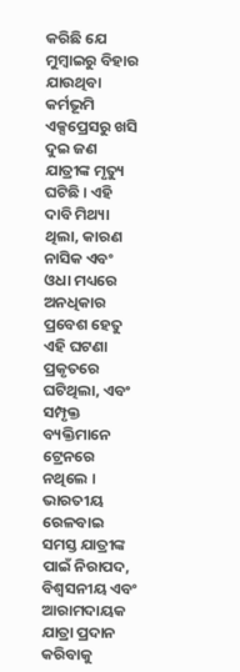କରିଛି ଯେ ମୁମ୍ବାଇରୁ ବିହାର ଯାଉଥିବା କର୍ମଭୂମି ଏକ୍ସପ୍ରେସରୁ ଖସି ଦୁଇ ଜଣ ଯାତ୍ରୀଙ୍କ ମୃତ୍ୟୁ ଘଟିଛି । ଏହି ଦାବି ମିଥ୍ୟା ଥିଲା, କାରଣ ନାସିକ ଏବଂ ଓଧା ମଧ୍ୟରେ ଅନଧିକାର ପ୍ରବେଶ ହେତୁ ଏହି ଘଟଣା ପ୍ରକୃତରେ ଘଟିଥିଲା, ଏବଂ ସମ୍ପୃକ୍ତ ବ୍ୟକ୍ତିମାନେ ଟ୍ରେନରେ ନଥିଲେ ।
ଭାରତୀୟ ରେଳବାଇ ସମସ୍ତ ଯାତ୍ରୀଙ୍କ ପାଇଁ ନିରାପଦ, ବିଶ୍ୱସନୀୟ ଏବଂ ଆରାମଦାୟକ ଯାତ୍ରା ପ୍ରଦାନ କରିବାକୁ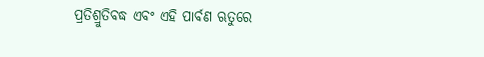ପ୍ରତିଶ୍ରୁତିବଦ୍ଧ ଏବଂ ଏହି ପାର୍ବଣ ଋତୁରେ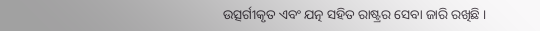ଉତ୍ସର୍ଗୀକୃତ ଏବଂ ଯତ୍ନ ସହିତ ରାଷ୍ଟ୍ରର ସେବା ଜାରି ରଖିଛି ।